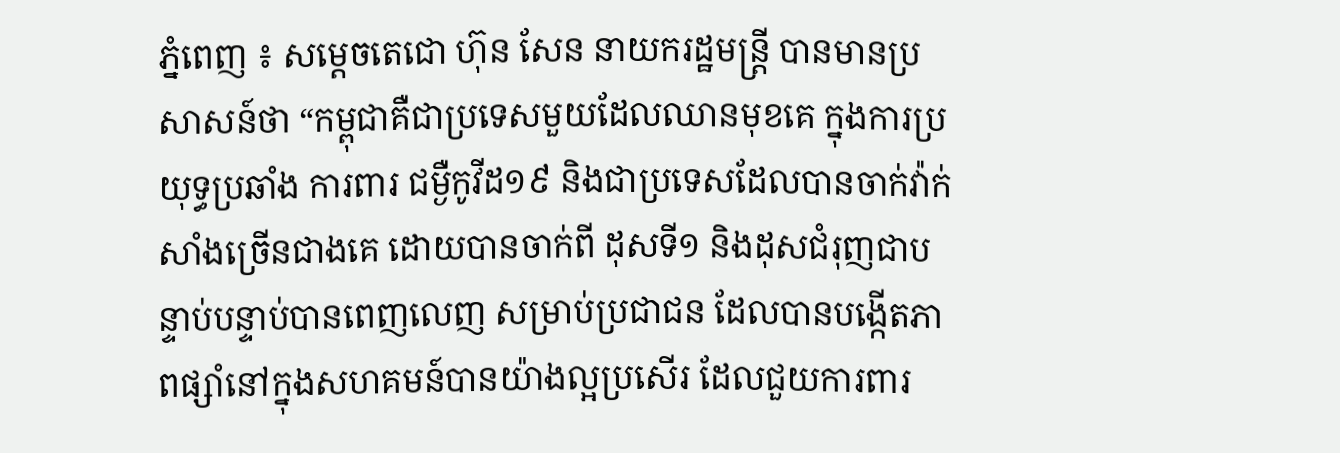ភ្នំពេញ ៖ សម្ដេចតេជោ ហ៊ុន សែន នាយករដ្ឋមន្ត្រី បានមានប្រសាសន៍ថា “កម្ពុជាគឺជាប្រទេសមួយដែលឈានមុខគេ ក្នុងការប្រយុទ្ធប្រឆាំង ការពារ ជម្ងឺកូវីដ១៩ និងជាប្រទេសដែលបានចាក់វ៉ាក់សាំងច្រើនជាងគេ ដោយបានចាក់ពី ដុសទី១ និងដុសជំរុញជាបន្ទាប់បន្ទាប់បានពេញលេញ សម្រាប់ប្រជាជន ដែលបានបង្កើតភាពផ្សាំនៅក្នុងសហគមន៍បានយ៉ាងល្អប្រសើរ ដែលជួយការពារ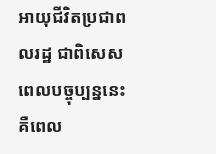អាយុជីវិតប្រជាពលរដ្ឋ ជាពិសេសពេលបច្ចុប្បន្ននេះ គឺពេល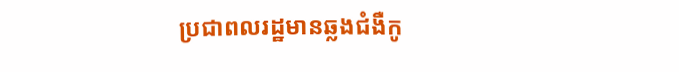ប្រជាពលរដ្ឋមានឆ្លងជំងឺកូ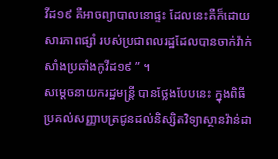វីដ១៩ គឺអាចព្យាបាលនោផ្ទះ ដែលនេះគឺក៏ដោយសារភាពផ្សាំ របស់ប្រជាពលរដ្ឋដែលបានចាក់វ៉ាក់សាំងប្រឆាំងកូវីដ១៩ ” ។
សម្តេចនាយករដ្ឋមន្រ្តី បានថ្លែងបែបនេះ ក្នុងពិធីប្រគល់សញ្ញាបត្រជូនដល់និស្សិតវិទ្យាស្ថានវ៉ាន់ដា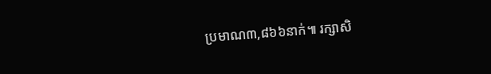ប្រមាណ៣,៨៦៦នាក់៕ រក្សាសិ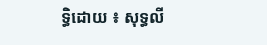ទ្ធិដោយ ៖ សុទ្ធលី